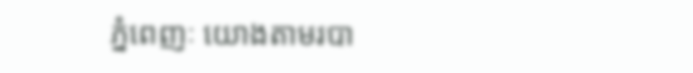ភ្នំពេញៈ យោងតាមរបា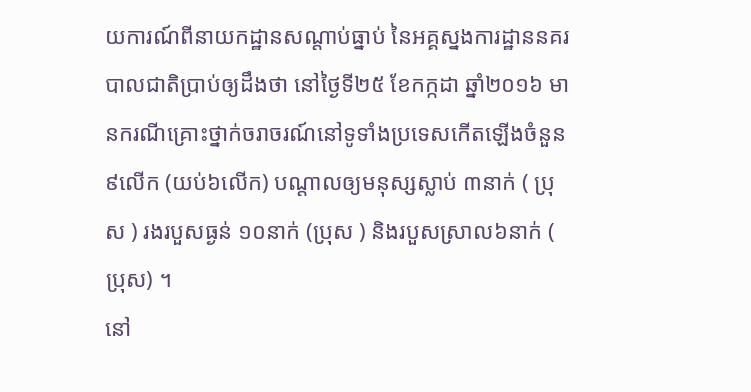យការណ៍ពីនាយកដ្ឋានសណ្តាប់ធ្នាប់ នៃអគ្គស្នងការដ្ឋាននគរបាលជាតិប្រាប់ឲ្យដឹងថា នៅថ្ងៃទី២៥ ខែកក្កដា ឆ្នាំ២០១៦ មានករណីគ្រោះថ្នាក់ចរាចរណ៍នៅទូទាំងប្រទេសកើតឡើងចំនួន៩លើក (យប់៦លើក) បណ្តាលឲ្យមនុស្សស្លាប់ ៣នាក់ ( ប្រុស ) រងរបួសធ្ងន់ ១០នាក់ (ប្រុស ) និងរបួសស្រាល៦នាក់ ( ប្រុស) ។
នៅ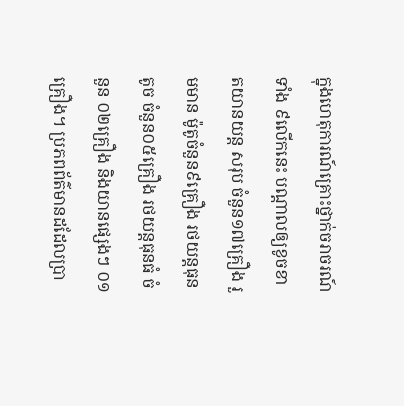ក្នុងហេតុការណ៍គ្រោះថ្នាក់ចរាចរណ៍ទាំង ៩លើកនេះ បណ្តាលឲ្យខូចខាតយានយន្ត សរុប ចំនួន១៧គ្រឿង រួមមាន ម៉ូតូចំនួន៩គ្រឿង រថយន្តធុនតូច ចំនួន០៥គ្រឿង រថយន្តធុនធំ ចំនួន ០២គ្រឿង និងយានផ្សេងៗ ០១គ្រឿង។ ប្រភពព័ត៌មានដដែលប្រា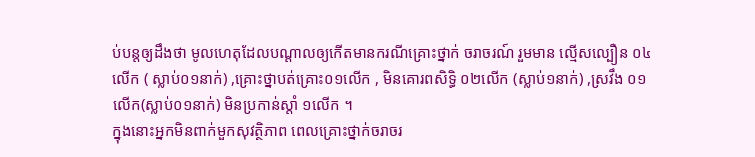ប់បន្តឲ្យដឹងថា មូលហេតុដែលបណ្តាលឲ្យកើតមានករណីគ្រោះថ្នាក់ ចរាចរណ៍ រួមមាន ល្មើសល្បឿន ០៤លើក ( ស្លាប់០១នាក់) ,គ្រោះថ្នាបត់គ្រោះ០១លើក , មិនគោរពសិទ្ធិ ០២លើក (ស្លាប់១នាក់) ,ស្រវឹង ០១លើក(ស្លាប់០១នាក់) មិនប្រកាន់ស្តាំ ១លើក ។
ក្នុងនោះអ្នកមិនពាក់មួកសុវត្ថិភាព ពេលគ្រោះថ្នាក់ចរាចរ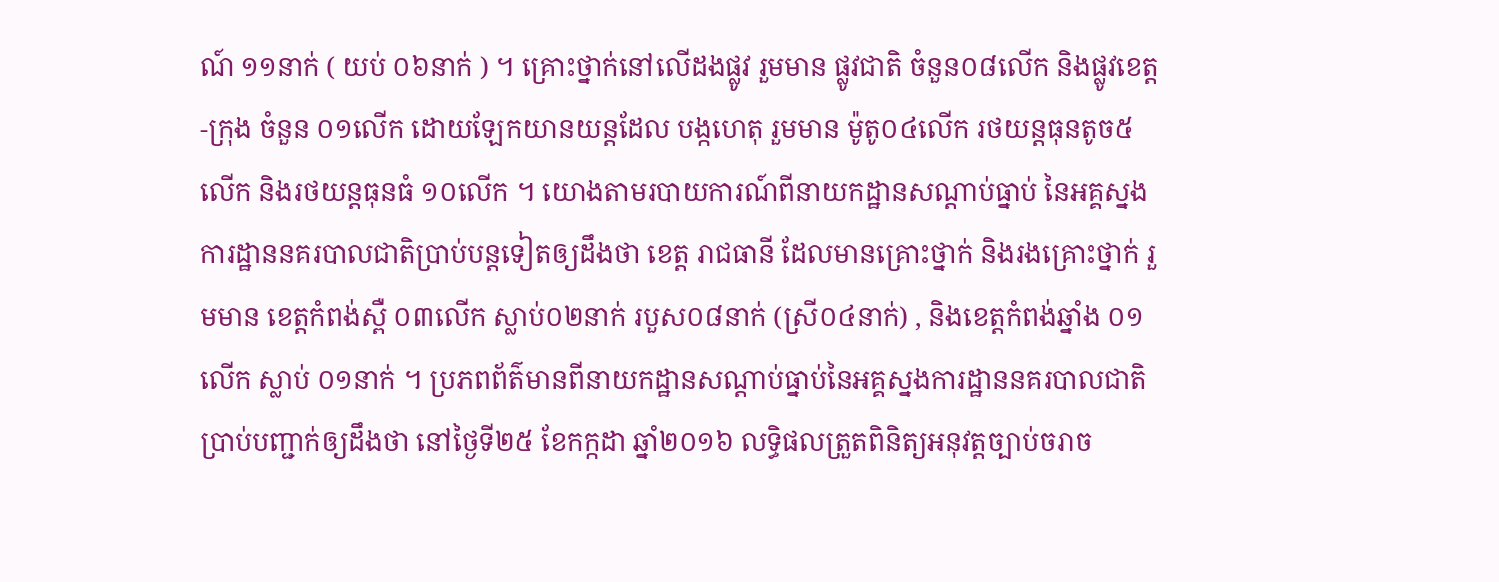ណ៍ ១១នាក់ ( យប់ ០៦នាក់ ) ។ គ្រោះថ្នាក់នៅលើដងផ្លូវ រួមមាន ផ្លូវជាតិ ចំនួន០៨លើក និងផ្លូវខេត្ត-ក្រុង ចំនួន ០១លើក ដោយឡែកយានយន្តដែល បង្កហេតុ រួមមាន ម៉ូតូ០៤លើក រថយន្តធុនតូច៥លើក និងរថយន្តធុនធំ ១០លើក ។ យោងតាមរបាយការណ៍ពីនាយកដ្ឋានសណ្តាប់ធ្នាប់ នៃអគ្គស្នងការដ្ឋាននគរបាលជាតិប្រាប់បន្តទៀតឲ្យដឹងថា ខេត្ត រាជធានី ដែលមានគ្រោះថ្នាក់ និងរងគ្រោះថ្នាក់ រួមមាន ខេត្តកំពង់ស្ពឺ ០៣លើក ស្លាប់០២នាក់ របួស០៨នាក់ (ស្រី០៤នាក់) , និងខេត្តកំពង់ឆ្នាំង ០១លើក ស្លាប់ ០១នាក់ ។ ប្រភពព័ត៌មានពីនាយកដ្ឋានសណ្តាប់ធ្នាប់នៃអគ្គស្នងការដ្ឋាននគរបាលជាតិប្រាប់បញ្ជាក់ឲ្យដឹងថា នៅថ្ងៃទី២៥ ខែកក្កដា ឆ្នាំ២០១៦ លទ្ធិផលត្រួតពិនិត្យអនុវត្តច្បាប់ចរាច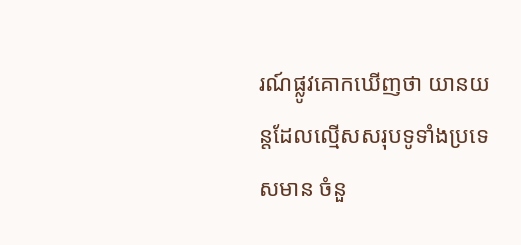រណ៍ផ្លូវគោកឃើញថា យានយន្តដែលល្មើសសរុបទូទាំងប្រទេសមាន ចំនួ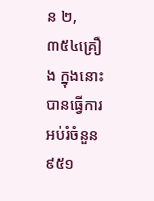ន ២,៣៥៤គ្រឿង ក្នុងនោះបានធ្វើការអប់រំចំនួន ៩៥១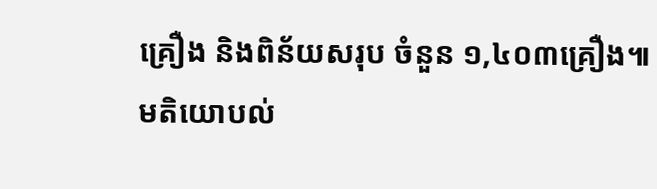គ្រឿង និងពិន័យសរុប ចំនួន ១,៤០៣គ្រឿង៕
មតិយោបល់